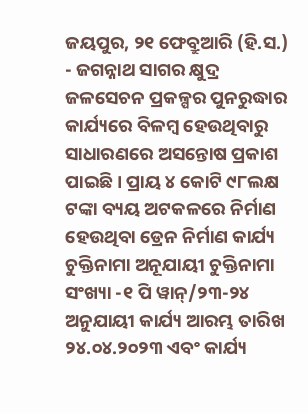ଜୟପୁର, ୨୧ ଫେବ୍ରୁଆରି (ହି.ସ.) - ଜଗନ୍ନାଥ ସାଗର କ୍ଷୁଦ୍ର ଜଳସେଚନ ପ୍ରକଳ୍ପର ପୁନରୁଦ୍ଧାର କାର୍ଯ୍ୟରେ ବିଳମ୍ବ ହେଉଥିବାରୁ ସାଧାରଣରେ ଅସନ୍ତୋଷ ପ୍ରକାଶ ପାଇଛି। ପ୍ରାୟ ୪ କୋଟି ୯୮ଲକ୍ଷ ଟଙ୍କା ବ୍ୟୟ ଅଟକଳରେ ନିର୍ମାଣ ହେଉଥିବା ଡ୍ରେନ ନିର୍ମାଣ କାର୍ଯ୍ୟ ଚୁକ୍ତିନାମା ଅନୂଯାୟୀ ଚୁକ୍ତିନାମା ସଂଖ୍ୟା -୧ ପି ୱାନ୍/୨୩-୨୪ ଅନୁଯାୟୀ କାର୍ଯ୍ୟ ଆରମ୍ଭ ତାରିଖ ୨୪.୦୪.୨୦୨୩ ଏବଂ କାର୍ଯ୍ୟ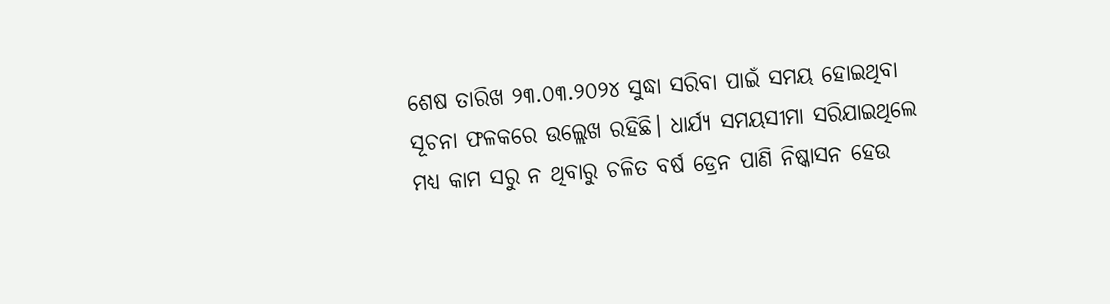ଶେଷ ତାରିଖ ୨୩.୦୩.୨୦୨୪ ସୁଦ୍ଧା ସରିବା ପାଇଁ ସମୟ ହୋଇଥିବା ସୂଚନା ଫଳକରେ ଉଲ୍ଲେଖ ରହିଛି। ଧାର୍ଯ୍ୟ ସମୟସୀମା ସରିଯାଇଥିଲେ ମଧ୍ୟ କାମ ସରୁ ନ ଥିବାରୁ ଚଳିତ ବର୍ଷ ଡ୍ରେନ ପାଣି ନିଷ୍କାସନ ହେଉ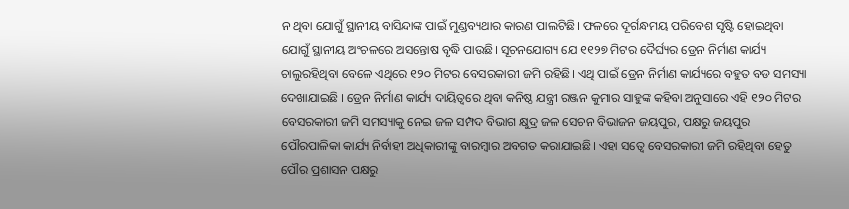ନ ଥିବା ଯୋଗୁଁ ସ୍ଥାନୀୟ ବାସିନ୍ଦାଙ୍କ ପାଇଁ ମୁଣ୍ଡବ୍ୟଥାର କାରଣ ପାଲଟିଛି। ଫଳରେ ଦୂର୍ଗନ୍ଧମୟ ପରିବେଶ ସୃଷ୍ଟି ହୋଇଥିବା ଯୋଗୁଁ ସ୍ଥାନୀୟ ଅଂଚଳରେ ଅସନ୍ତୋଷ ବୃଦ୍ଧି ପାଉଛି। ସୂଚନଯୋଗ୍ୟ ଯେ ୧୧୨୭ ମିଟର ଦୈର୍ଘ୍ୟର ଡ୍ରେନ ନିର୍ମାଣ କାର୍ଯ୍ୟ ଚାଲୁରହିଥିବା ବେଳେ ଏଥିରେ ୧୨୦ ମିଟର ବେସରକାରୀ ଜମି ରହିଛି। ଏଥି ପାଇଁ ଡ୍ରେନ ନିର୍ମାଣ କାର୍ଯ୍ୟରେ ବହୁତ ବଡ ସମସ୍ୟା ଦେଖାଯାଇଛି । ଡ୍ରେନ ନିର୍ମାଣ କାର୍ଯ୍ୟ ଦାୟିତ୍ୱରେ ଥିବା କନିଷ୍ଠ ଯନ୍ତ୍ରୀ ରଞ୍ଜନ କୁମାର ସାହୁଙ୍କ କହିବା ଅନୁସାରେ ଏହି ୧୨୦ ମିଟର ବେସରକାରୀ ଜମି ସମସ୍ୟାକୁ ନେଇ ଜଳ ସମ୍ପଦ ବିଭାଗ କ୍ଷୁଦ୍ର ଜଳ ସେଚନ ବିଭାଜନ ଜୟପୁର, ପକ୍ଷରୁ ଜୟପୁର ପୌରପାଳିକା କାର୍ଯ୍ୟ ନିର୍ବାହୀ ଅଧିକାରୀଙ୍କୁ ବାରମ୍ବାର ଅବଗତ କରାଯାଇଛି। ଏହା ସତ୍ୱେ ବେସରକାରୀ ଜମି ରହିଥିବା ହେତୁ ପୌର ପ୍ରଶାସନ ପକ୍ଷରୁ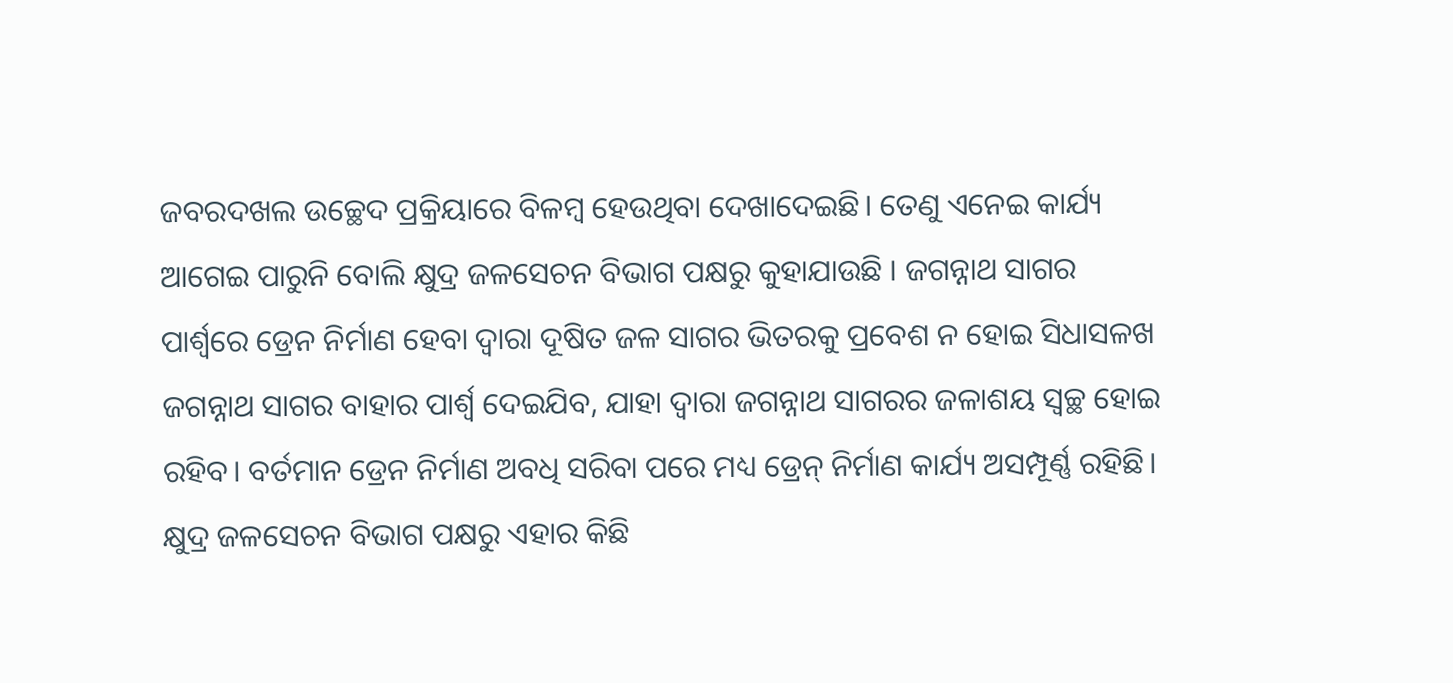ଜବରଦଖଲ ଉଚ୍ଛେଦ ପ୍ରକ୍ରିୟାରେ ବିଳମ୍ବ ହେଉଥିବା ଦେଖାଦେଇଛି। ତେଣୁ ଏନେଇ କାର୍ଯ୍ୟ ଆଗେଇ ପାରୁନି ବୋଲି କ୍ଷୁଦ୍ର ଜଳସେଚନ ବିଭାଗ ପକ୍ଷରୁ କୁହାଯାଉଛି । ଜଗନ୍ନାଥ ସାଗର ପାର୍ଶ୍ୱରେ ଡ୍ରେନ ନିର୍ମାଣ ହେବା ଦ୍ୱାରା ଦୂଷିତ ଜଳ ସାଗର ଭିତରକୁ ପ୍ରବେଶ ନ ହୋଇ ସିଧାସଳଖ ଜଗନ୍ନାଥ ସାଗର ବାହାର ପାର୍ଶ୍ୱ ଦେଇଯିବ, ଯାହା ଦ୍ୱାରା ଜଗନ୍ନାଥ ସାଗରର ଜଳାଶୟ ସ୍ୱଚ୍ଛ ହୋଇ ରହିବ। ବର୍ତମାନ ଡ୍ରେନ ନିର୍ମାଣ ଅବଧି ସରିବା ପରେ ମଧ୍ୟ ଡ୍ରେନ୍ ନିର୍ମାଣ କାର୍ଯ୍ୟ ଅସମ୍ପୂର୍ଣ୍ଣ ରହିଛି। କ୍ଷୁଦ୍ର ଜଳସେଚନ ବିଭାଗ ପକ୍ଷରୁ ଏହାର କିଛି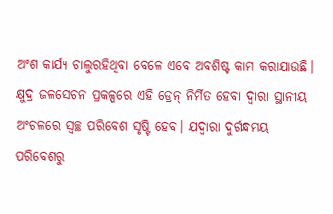ଅଂଶ କାର୍ଯ୍ୟ ଚାଲୁରହିଥିବା ବେଳେ ଏବେ ଅବଶିଷ୍ଟ କାମ କରାଯାଉଛି। କ୍ଷୁଦ୍ର ଜଳସେଚନ ପ୍ରକଳ୍ପରେ ଏହି ଡ୍ରେନ୍ ନିର୍ମିତ ହେବା ଦ୍ୱାରା ସ୍ଥାନୀୟ ଅଂଚଳରେ ସ୍ୱଚ୍ଛ ପରିବେଶ ସୃଷ୍ଟି ହେବ। ଯଦ୍ୱାରା ଦୁର୍ଗନ୍ଧମୟ ପରିବେଶରୁ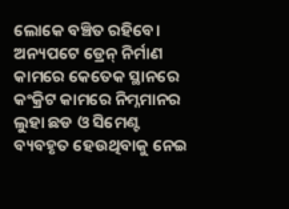ଲୋକେ ବଞ୍ଚିତ ରହିବେ। ଅନ୍ୟପଟେ ଡ୍ରେନ୍ ନିର୍ମାଣ କାମରେ କେତେକ ସ୍ଥାନରେ କଂକ୍ରିଟ କାମରେ ନିମ୍ନମାନର ଲୁହା ଛଡ ଓ ସିମେଣ୍ଟ ବ୍ୟବହୃତ ହେଉଥିବାକୁ ନେଇ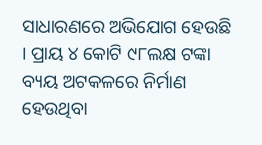ସାଧାରଣରେ ଅଭିଯୋଗ ହେଉଛି । ପ୍ରାୟ ୪ କୋଟି ୯୮ଲକ୍ଷ ଟଙ୍କା ବ୍ୟୟ ଅଟକଳରେ ନିର୍ମାଣ ହେଉଥିବା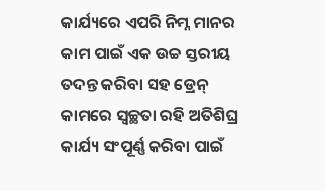କାର୍ଯ୍ୟରେ ଏପରି ନିମ୍ନ ମାନର କାମ ପାଇଁ ଏକ ଉଚ୍ଚ ସ୍ତରୀୟ ତଦନ୍ତ କରିବା ସହ ଡ୍ରେନ୍ କାମରେ ସ୍ୱଚ୍ଛତା ରହି ଅତିଶିଘ୍ର କାର୍ଯ୍ୟ ସଂପୂର୍ଣ୍ଣ କରିବା ପାଇଁ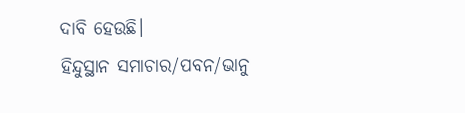ଦାବି ହେଉଛି।
ହିନ୍ଦୁସ୍ଥାନ ସମାଚାର/ପବନ/ଭାନୁ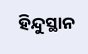ହିନ୍ଦୁସ୍ଥାନ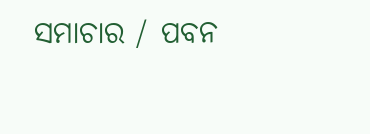ସମାଚାର / ପବନ